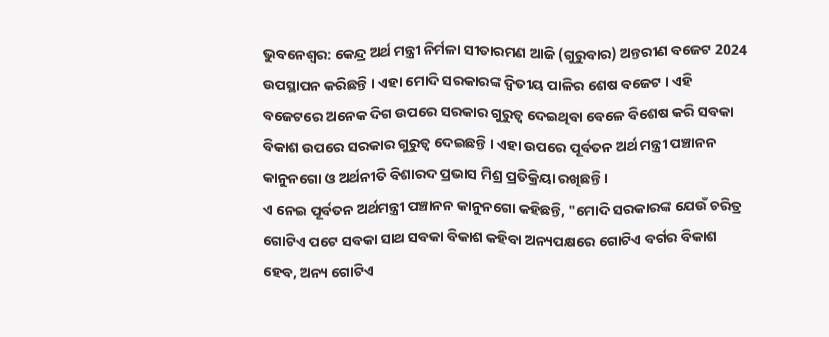ଭୁବନେଶ୍ବର: କେନ୍ଦ୍ର ଅର୍ଥ ମନ୍ତ୍ରୀ ନିର୍ମଳା ସୀତାରମଣ ଆଜି (ଗୁରୁବାର) ଅନ୍ତରୀଣ ବଜେଟ 2024 ଉପସ୍ଥାପନ କରିଛନ୍ତି । ଏହା ମୋଦି ସରକାରଙ୍କ ଦ୍ୱିତୀୟ ପାଳିର ଶେଷ ବଜେଟ । ଏହି ବଜେଟରେ ଅନେକ ଦିଗ ଉପରେ ସରକାର ଗୁରୁତ୍ୱ ଦେଇଥିବା ବେଳେ ବିଶେଷ କରି ସବକା ବିକାଶ ଉପରେ ସରକାର ଗୁରୁତ୍ୱ ଦେଇଛନ୍ତି । ଏହା ଉପରେ ପୂର୍ବତନ ଅର୍ଥ ମନ୍ତ୍ରୀ ପଞ୍ଚାନନ କାନୁନଗୋ ଓ ଅର୍ଥନୀତି ବିଶାରଦ ପ୍ରଭାସ ମିଶ୍ର ପ୍ରତିକ୍ରିୟା ରଖିଛନ୍ତି ।
ଏ ନେଇ ପୂର୍ବତନ ଅର୍ଥମନ୍ତ୍ରୀ ପଞ୍ଚାନନ କାନୁନଗୋ କହିଛନ୍ତି, "ମୋଦି ସରକାରଙ୍କ ଯେଉଁ ଚରିତ୍ର ଗୋଟିଏ ପଟେ ସବକା ସାଥ ସବକା ବିକାଶ କହିବା ଅନ୍ୟପକ୍ଷରେ ଗୋଟିଏ ବର୍ଗର ବିକାଶ ହେବ, ଅନ୍ୟ ଗୋଟିଏ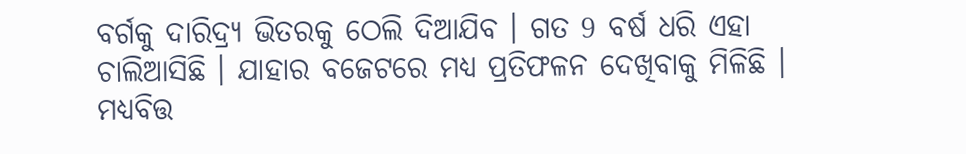ବର୍ଗକୁ ଦାରିଦ୍ର୍ୟ ଭିତରକୁ ଠେଲି ଦିଆଯିବ । ଗତ 9 ବର୍ଷ ଧରି ଏହା ଚାଲିଆସିଛି । ଯାହାର ବଜେଟରେ ମଧ୍ୟ ପ୍ରତିଫଳନ ଦେଖିବାକୁ ମିଳିଛି । ମଧ୍ୟବିତ୍ତ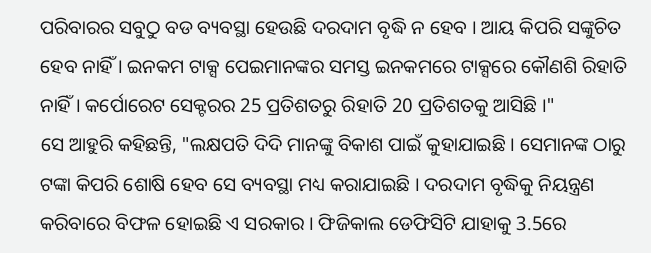ପରିବାରର ସବୁଠୁ ବଡ ବ୍ୟବସ୍ଥା ହେଉଛି ଦରଦାମ ବୃଦ୍ଧି ନ ହେବ । ଆୟ କିପରି ସଙ୍କୁଚିତ ହେବ ନାହିଁ । ଇନକମ ଟାକ୍ସ ପେଇମାନଙ୍କର ସମସ୍ତ ଇନକମରେ ଟାକ୍ସରେ କୌଣଶି ରିହାତି ନାହିଁ । କର୍ପୋରେଟ ସେକ୍ଟରର 25 ପ୍ରତିଶତରୁ ରିହାତି 20 ପ୍ରତିଶତକୁ ଆସିଛି ।"
ସେ ଆହୁରି କହିଛନ୍ତି, "ଲକ୍ଷପତି ଦିଦି ମାନଙ୍କୁ ବିକାଶ ପାଇଁ କୁହାଯାଇଛି । ସେମାନଙ୍କ ଠାରୁ ଟଙ୍କା କିପରି ଶୋଷି ହେବ ସେ ବ୍ୟବସ୍ଥା ମଧ୍ୟ କରାଯାଇଛି । ଦରଦାମ ବୃଦ୍ଧିକୁ ନିୟନ୍ତ୍ରଣ କରିବାରେ ବିଫଳ ହୋଇଛି ଏ ସରକାର । ଫିଜିକାଲ ଡେଫିସିଟି ଯାହାକୁ 3.5ରେ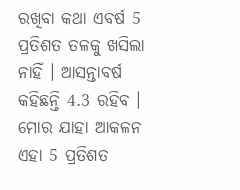ରଖିବା କଥା ଏବର୍ଷ 5 ପ୍ରତିଶତ ତଳକୁ ଖସିଲା ନାହିଁ । ଆସନ୍ତାବର୍ଷ କହିଛନ୍ତି 4.3 ରହିବ । ମୋର ଯାହା ଆକଳନ ଏହା 5 ପ୍ରତିଶତ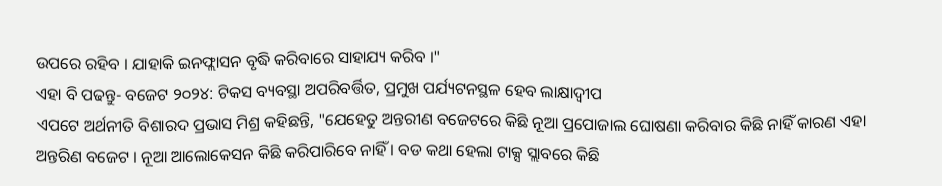ଉପରେ ରହିବ । ଯାହାକି ଇନଫ୍ଲାସନ ବୃଦ୍ଧି କରିବାରେ ସାହାଯ୍ୟ କରିବ ।"
ଏହା ବି ପଢନ୍ତୁ- ବଜେଟ ୨୦୨୪: ଟିକସ ବ୍ୟବସ୍ଥା ଅପରିବର୍ତ୍ତିତ, ପ୍ରମୁଖ ପର୍ଯ୍ୟଟନସ୍ଥଳ ହେବ ଲାକ୍ଷାଦ୍ୱୀପ
ଏପଟେ ଅର୍ଥନୀତି ବିଶାରଦ ପ୍ରଭାସ ମିଶ୍ର କହିଛନ୍ତି, "ଯେହେତୁ ଅନ୍ତରୀଣ ବଜେଟରେ କିଛି ନୂଆ ପ୍ରପୋଜାଲ ଘୋଷଣା କରିବାର କିଛି ନାହିଁ କାରଣ ଏହା ଅନ୍ତରିଣ ବଜେଟ । ନୂଆ ଆଲୋକେସନ କିଛି କରିପାରିବେ ନାହିଁ । ବଡ କଥା ହେଲା ଟାକ୍ସ ସ୍ଲାବରେ କିଛି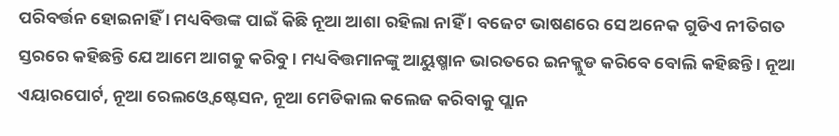ପରିବର୍ତ୍ତନ ହୋଇନାହିଁ । ମଧ୍ୟବିତ୍ତଙ୍କ ପାଇଁ କିଛି ନୂଆ ଆଶା ରହିଲା ନାହିଁ । ବଜେଟ ଭାଷଣରେ ସେ ଅନେକ ଗୁଡିଏ ନୀତିଗତ ସ୍ତରରେ କହିଛନ୍ତି ଯେ ଆମେ ଆଗକୁ କରିବୁ । ମଧ୍ୟବିତ୍ତମାନଙ୍କୁ ଆୟୁଷ୍ମାନ ଭାରତରେ ଇନକ୍ଲୁଡ କରିବେ ବୋଲି କହିଛନ୍ତି । ନୂଆ ଏୟାରପୋର୍ଟ, ନୂଆ ରେଲଓ୍ବେ ଷ୍ଟେସନ, ନୂଆ ମେଡିକାଲ କଲେଜ କରିବାକୁ ପ୍ଲାନ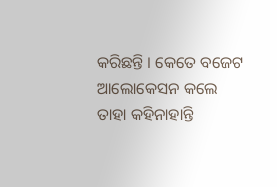କରିଛନ୍ତି । କେତେ ବଜେଟ ଆଲୋକେସନ କଲେ ତାହା କହିନାହାନ୍ତି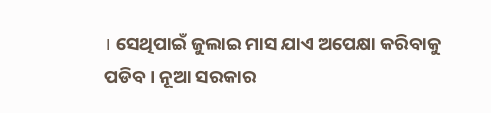। ସେଥିପାଇଁ ଜୁଲାଇ ମାସ ଯାଏ ଅପେକ୍ଷା କରିବାକୁ ପଡିବ । ନୂଆ ସରକାର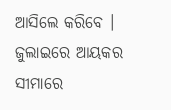ଆସିଲେ କରିବେ । ଜୁଲାଇରେ ଆୟକର ସୀମାରେ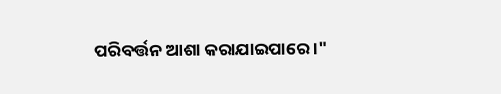ପରିବର୍ତ୍ତନ ଆଶା କରାଯାଇପାରେ ।"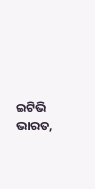ଇଟିଭି ଭାରତ,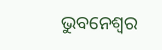ଭୁବନେଶ୍ବର